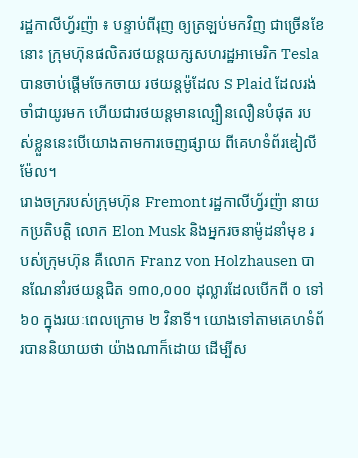រដ្ឋកាលីហ្វ័រញ៉ា ៖ បន្ទាប់ពីរុញ ឲ្យត្រឡប់មកវិញ ជាច្រើនខែនោះ ក្រុមហ៊ុនផលិតរថយន្តយក្សសហរដ្ឋអាមេរិក Tesla បានចាប់ផ្តើមចែកចាយ រថយន្តម៉ូដែល S Plaid ដែលរង់ចាំជាយូរមក ហើយជារថយន្តមានល្បឿនលឿនបំផុត របស់ខ្លួននេះបើយោងតាមការចេញផ្សាយ ពីគេហទំព័រឌៀលីម៉ែល។
រោងចក្ររបស់ក្រុមហ៊ុន Fremont រដ្ឋកាលីហ្វ័រញ៉ា នាយកប្រតិបត្តិ លោក Elon Musk និងអ្នករចនាម៉ូដនាំមុខ របស់ក្រុមហ៊ុន គឺលោក Franz von Holzhausen បានណែនាំរថយន្តជិត ១៣០,០០០ ដុល្លារដែលបើកពី ០ ទៅ ៦០ ក្នុងរយៈពេលក្រោម ២ វិនាទី។ យោងទៅតាមគេហទំព័របាននិយាយថា យ៉ាងណាក៏ដោយ ដើម្បីស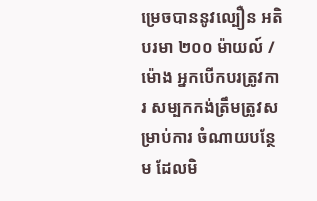ម្រេចបាននូវល្បឿន អតិបរមា ២០០ ម៉ាយល៍ / ម៉ោង អ្នកបើកបរត្រូវការ សម្បកកង់ត្រឹមត្រូវសម្រាប់ការ ចំណាយបន្ថែម ដែលមិ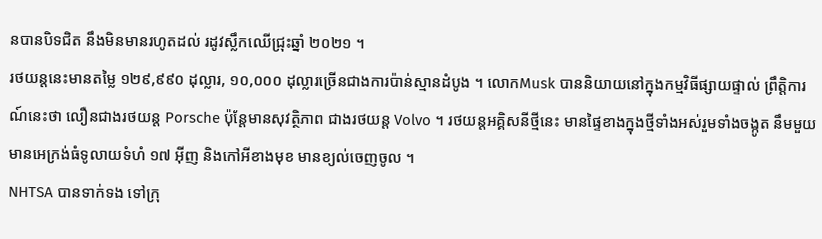នបានបិទជិត នឹងមិនមានរហូតដល់ រដូវស្លឹកឈើជ្រុះឆ្នាំ ២០២១ ។
រថយន្តនេះមានតម្លៃ ១២៩,៩៩០ ដុល្លារ, ១០,០០០ ដុល្លារច្រើនជាងការប៉ាន់ស្មានដំបូង ។ លោកMusk បាននិយាយនៅក្នុងកម្មវិធីផ្សាយផ្ទាល់ ព្រឹត្តិការណ៍នេះថា លឿនជាងរថយន្ត Porsche ប៉ុន្តែមានសុវត្ថិភាព ជាងរថយន្ត Volvo ។ រថយន្តអគ្គិសនីថ្មីនេះ មានផ្ទៃខាងក្នុងថ្មីទាំងអស់រួមទាំងចង្កូត នឹមមួយ មានអេក្រង់ធំទូលាយទំហំ ១៧ អ៊ីញ និងកៅអីខាងមុខ មានខ្យល់ចេញចូល ។
NHTSA បានទាក់ទង ទៅក្រុ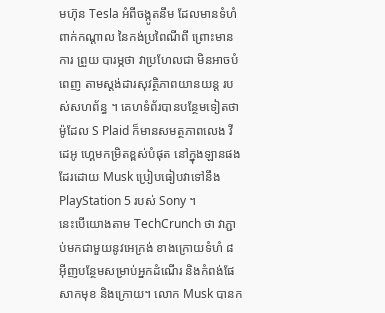មហ៊ុន Tesla អំពីចង្កូតនឹម ដែលមានទំហំពាក់កណ្តាល នៃកង់ប្រពៃណីពី ព្រោះមានការ ព្រួយ បារម្ភថា វាប្រហែលជា មិនអាចបំពេញ តាមស្តង់ដារសុវត្ថិភាពយានយន្ត របស់សហព័ន្ធ ។ គេហទំព័របានបន្ថែមទៀតថា ម៉ូដែល S Plaid ក៏មានសមត្ថភាពលេង វីដេអូ ហ្គេមកម្រិតខ្ពស់បំផុត នៅក្នុងឡានផងដែរដោយ Musk ប្រៀបធៀបវាទៅនឹង PlayStation 5 របស់ Sony ។
នេះបើយោងតាម TechCrunch ថា វាភ្ជាប់មកជាមួយនូវអេក្រង់ ខាងក្រោយទំហំ ៨ អ៊ីញបន្ថែមសម្រាប់អ្នកដំណើរ និងកំពង់ផែសាកមុខ និងក្រោយ។ លោក Musk បានក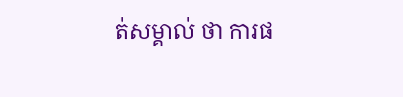ត់សម្គាល់ ថា ការផ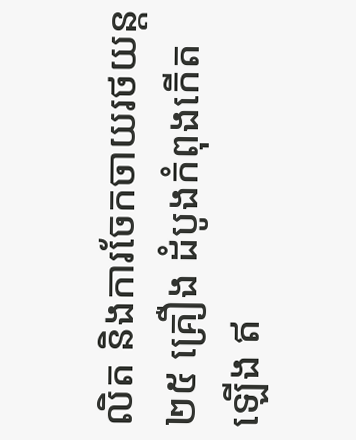លិត និងការចែកចាយរថយន្ត ២៥ គ្រឿង ដំបូងកំពុងកើតឡើង ឥ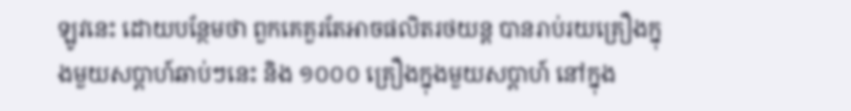ឡូវនេះ ដោយបន្ថែមថា ពួកគេគួរតែអាចផលិតរថយន្ត បានរាប់រយគ្រឿងក្នុងមួយសប្តាហ៍ឆាប់ៗនេះ និង ១០០០ គ្រឿងក្នុងមួយសប្តាហ៍ នៅក្នុង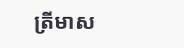ត្រីមាស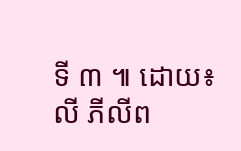ទី ៣ ៕ ដោយ៖លី ភីលីព